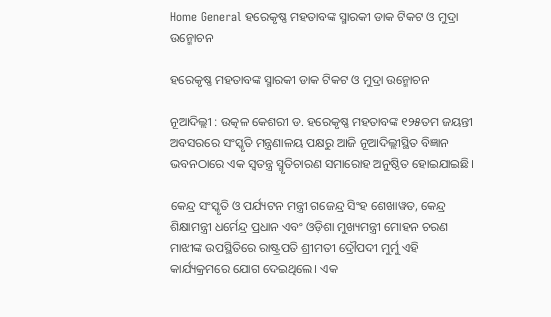Home General ହରେକୃଷ୍ଣ ମହତାବଙ୍କ ସ୍ମାରକୀ ଡାକ ଟିକଟ ଓ ମୁଦ୍ରା ଉନ୍ମୋଚନ

ହରେକୃଷ୍ଣ ମହତାବଙ୍କ ସ୍ମାରକୀ ଡାକ ଟିକଟ ଓ ମୁଦ୍ରା ଉନ୍ମୋଚନ

ନୂଆଦିଲ୍ଲୀ : ଉତ୍କଳ କେଶରୀ ଡ. ହରେକୃଷ୍ଣ ମହତାବଙ୍କ ୧୨୫ତମ ଜୟନ୍ତୀ ଅବସରରେ ସଂସ୍କୃତି ମନ୍ତ୍ରଣାଳୟ ପକ୍ଷରୁ ଆଜି ନୂଆଦିଲ୍ଲୀସ୍ଥିତ ବିଜ୍ଞାନ ଭବନଠାରେ ଏକ ସ୍ୱତନ୍ତ୍ର ସ୍ମୃତିଚାରଣ ସମାରୋହ ଅନୁଷ୍ଠିତ ହୋଇଯାଇଛି।

କେନ୍ଦ୍ର ସଂସ୍କୃତି ଓ ପର୍ଯ୍ୟଟନ ମନ୍ତ୍ରୀ ଗଜେନ୍ଦ୍ର ସିଂହ ଶେଖାୱତ, କେନ୍ଦ୍ର ଶିକ୍ଷାମନ୍ତ୍ରୀ ଧର୍ମେନ୍ଦ୍ର ପ୍ରଧାନ ଏବଂ ଓଡ଼ିଶା ମୁଖ୍ୟମନ୍ତ୍ରୀ ମୋହନ ଚରଣ ମାଝୀଙ୍କ ଉପସ୍ଥିତିରେ ରାଷ୍ଟ୍ରପତି ଶ୍ରୀମତୀ ଦ୍ରୌପଦୀ ମୁର୍ମୁ ଏହି କାର୍ଯ୍ୟକ୍ରମରେ ଯୋଗ ଦେଇଥିଲେ। ଏକ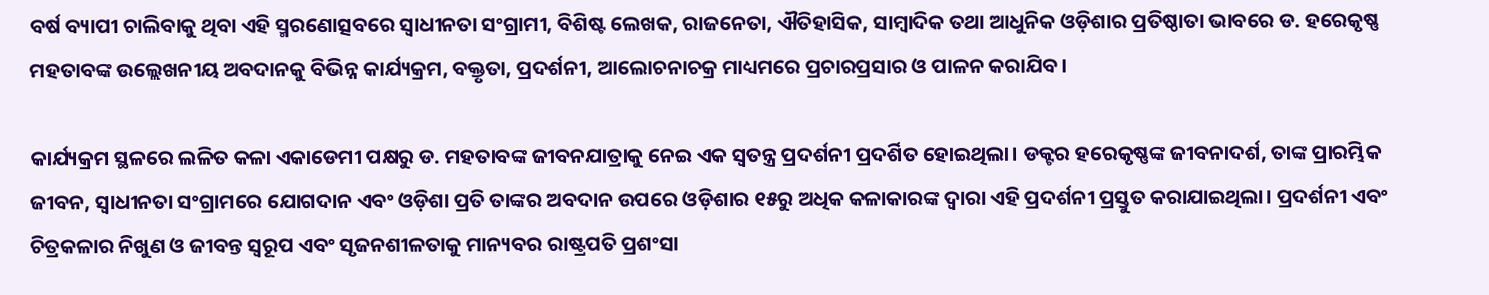ବର୍ଷ ବ୍ୟାପୀ ଚାଲିବାକୁ ଥିବା ଏହି ସ୍ମରଣୋତ୍ସବରେ ସ୍ୱାଧୀନତା ସଂଗ୍ରାମୀ, ବିଶିଷ୍ଟ ଲେଖକ, ରାଜନେତା, ଐତିହାସିକ, ସାମ୍ବାଦିକ ତଥା ଆଧୁନିକ ଓଡ଼ିଶାର ପ୍ରତିଷ୍ଠାତା ଭାବରେ ଡ. ହରେକୃଷ୍ଣ ମହତାବଙ୍କ ଉଲ୍ଲେଖନୀୟ ଅବଦାନକୁ ବିଭିନ୍ନ କାର୍ଯ୍ୟକ୍ରମ, ବକ୍ତୃତା, ପ୍ରଦର୍ଶନୀ, ଆଲୋଚନାଚକ୍ର ମାଧ୍ୟମରେ ପ୍ରଚାରପ୍ରସାର ଓ ପାଳନ କରାଯିବ।

କାର୍ଯ୍ୟକ୍ରମ ସ୍ଥଳରେ ଲଳିତ କଳା ଏକାଡେମୀ ପକ୍ଷରୁ ଡ. ମହତାବଙ୍କ ଜୀବନଯାତ୍ରାକୁ ନେଇ ଏକ ସ୍ୱତନ୍ତ୍ର ପ୍ରଦର୍ଶନୀ ପ୍ରଦର୍ଶିତ ହୋଇଥିଲା। ଡକ୍ଟର ହରେକୃଷ୍ଣଙ୍କ ଜୀବନାଦର୍ଶ, ତାଙ୍କ ପ୍ରାରମ୍ଭିକ ଜୀବନ, ସ୍ୱାଧୀନତା ସଂଗ୍ରାମରେ ଯୋଗଦାନ ଏବଂ ଓଡ଼ିଶା ପ୍ରତି ତାଙ୍କର ଅବଦାନ ଉପରେ ଓଡ଼ିଶାର ୧୫ରୁ ଅଧିକ କଳାକାରଙ୍କ ଦ୍ୱାରା ଏହି ପ୍ରଦର୍ଶନୀ ପ୍ରସ୍ତୁତ କରାଯାଇଥିଲା। ପ୍ରଦର୍ଶନୀ ଏବଂ ଚିତ୍ରକଳାର ନିଖୁଣ ଓ ଜୀବନ୍ତ ସ୍ୱରୂପ ଏବଂ ସୃଜନଶୀଳତାକୁ ମାନ୍ୟବର ରାଷ୍ଟ୍ରପତି ପ୍ରଶଂସା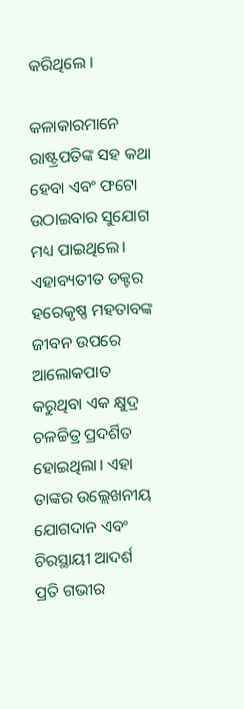କରିଥିଲେ ।

କଳାକାରମାନେ ରାଷ୍ଟ୍ରପତିଙ୍କ ସହ କଥା ହେବା ଏବଂ ଫଟୋ ଉଠାଇବାର ସୁଯୋଗ ମଧ୍ୟ ପାଇଥିଲେ। ଏହାବ୍ୟତୀତ ଡକ୍ଟର ହରେକୃଷ୍ଣ ମହତାବଙ୍କ ଜୀବନ ଉପରେ ଆଲୋକପାତ କରୁଥିବା ଏକ କ୍ଷୁଦ୍ର ଚଳଚ୍ଚିତ୍ର ପ୍ରଦର୍ଶିତ ହୋଇଥିଲା। ଏହା ତାଙ୍କର ଉଲ୍ଲେଖନୀୟ ଯୋଗଦାନ ଏବଂ ଚିରସ୍ଥାୟୀ ଆଦର୍ଶ ପ୍ରତି ଗଭୀର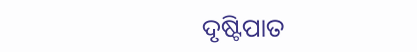ଦୃଷ୍ଟିପାତ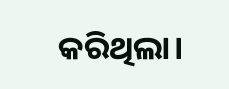କରିଥିଲା।